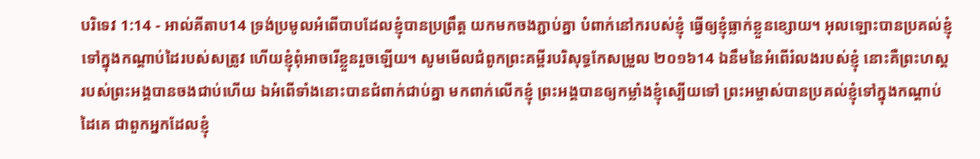បរិទេវ 1:14 - អាល់គីតាប14 ទ្រង់ប្រមូលអំពើបាបដែលខ្ញុំបានប្រព្រឹត្ត យកមកចងភ្ជាប់គ្នា បំពាក់នៅករបស់ខ្ញុំ ធ្វើឲ្យខ្ញុំធ្លាក់ខ្លួនខ្សោយ។ អុលឡោះបានប្រគល់ខ្ញុំ ទៅក្នុងកណ្ដាប់ដៃរបស់សត្រូវ ហើយខ្ញុំពុំអាចរើខ្លួនរួចឡើយ។ សូមមើលជំពូកព្រះគម្ពីរបរិសុទ្ធកែសម្រួល ២០១៦14 ឯនឹមនៃអំពើរំលងរបស់ខ្ញុំ នោះគឺព្រះហស្តរបស់ព្រះអង្គបានចងជាប់ហើយ ឯអំពើទាំងនោះបានជំពាក់ជាប់គ្នា មកពាក់លើកខ្ញុំ ព្រះអង្គបានឲ្យកម្លាំងខ្ញុំស្បើយទៅ ព្រះអម្ចាស់បានប្រគល់ខ្ញុំទៅក្នុងកណ្ដាប់ដៃគេ ជាពួកអ្នកដែលខ្ញុំ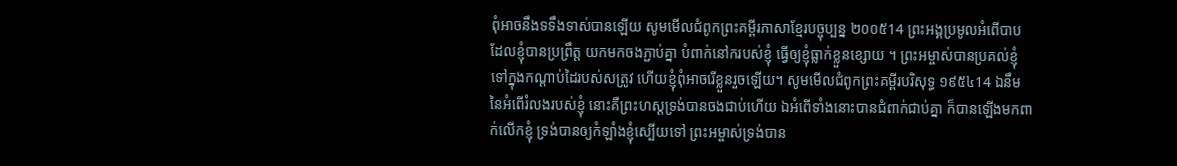ពុំអាចនឹងទទឹងទាស់បានឡើយ សូមមើលជំពូកព្រះគម្ពីរភាសាខ្មែរបច្ចុប្បន្ន ២០០៥14 ព្រះអង្គប្រមូលអំពើបាបដែលខ្ញុំបានប្រព្រឹត្ត យកមកចងភ្ជាប់គ្នា បំពាក់នៅករបស់ខ្ញុំ ធ្វើឲ្យខ្ញុំធ្លាក់ខ្លួនខ្សោយ ។ ព្រះអម្ចាស់បានប្រគល់ខ្ញុំ ទៅក្នុងកណ្ដាប់ដៃរបស់សត្រូវ ហើយខ្ញុំពុំអាចរើខ្លួនរួចឡើយ។ សូមមើលជំពូកព្រះគម្ពីរបរិសុទ្ធ ១៩៥៤14 ឯនឹមនៃអំពើរំលងរបស់ខ្ញុំ នោះគឺព្រះហស្តទ្រង់បានចងជាប់ហើយ ឯអំពើទាំងនោះបានជំពាក់ជាប់គ្នា ក៏បានឡើងមកពាក់លើកខ្ញុំ ទ្រង់បានឲ្យកំឡាំងខ្ញុំស្បើយទៅ ព្រះអម្ចាស់ទ្រង់បាន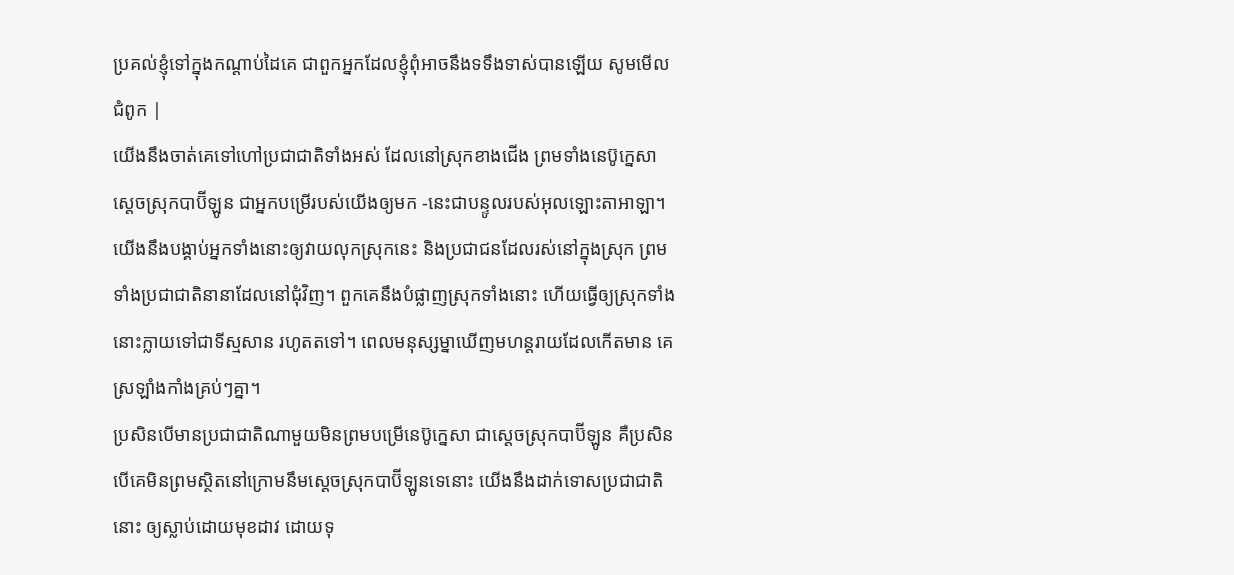ប្រគល់ខ្ញុំទៅក្នុងកណ្តាប់ដៃគេ ជាពួកអ្នកដែលខ្ញុំពុំអាចនឹងទទឹងទាស់បានឡើយ សូមមើលជំពូក |
យើងនឹងចាត់គេទៅហៅប្រជាជាតិទាំងអស់ ដែលនៅស្រុកខាងជើង ព្រមទាំងនេប៊ូក្នេសា ស្ដេចស្រុកបាប៊ីឡូន ជាអ្នកបម្រើរបស់យើងឲ្យមក -នេះជាបន្ទូលរបស់អុលឡោះតាអាឡា។ យើងនឹងបង្គាប់អ្នកទាំងនោះឲ្យវាយលុកស្រុកនេះ និងប្រជាជនដែលរស់នៅក្នុងស្រុក ព្រមទាំងប្រជាជាតិនានាដែលនៅជុំវិញ។ ពួកគេនឹងបំផ្លាញស្រុកទាំងនោះ ហើយធ្វើឲ្យស្រុកទាំងនោះក្លាយទៅជាទីស្មសាន រហូតតទៅ។ ពេលមនុស្សម្នាឃើញមហន្តរាយដែលកើតមាន គេស្រឡាំងកាំងគ្រប់ៗគ្នា។
ប្រសិនបើមានប្រជាជាតិណាមួយមិនព្រមបម្រើនេប៊ូក្នេសា ជាស្ដេចស្រុកបាប៊ីឡូន គឺប្រសិនបើគេមិនព្រមស្ថិតនៅក្រោមនឹមស្ដេចស្រុកបាប៊ីឡូនទេនោះ យើងនឹងដាក់ទោសប្រជាជាតិនោះ ឲ្យស្លាប់ដោយមុខដាវ ដោយទុ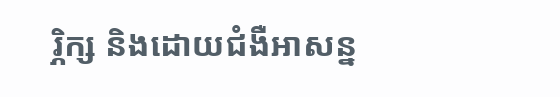រ្ភិក្ស និងដោយជំងឺអាសន្ន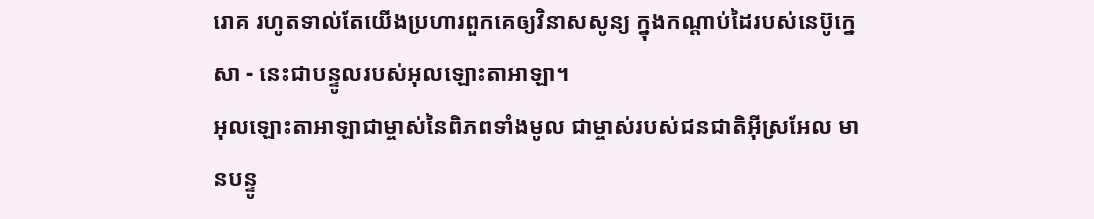រោគ រហូតទាល់តែយើងប្រហារពួកគេឲ្យវិនាសសូន្យ ក្នុងកណ្ដាប់ដៃរបស់នេប៊ូក្នេសា - នេះជាបន្ទូលរបស់អុលឡោះតាអាឡា។
អុលឡោះតាអាឡាជាម្ចាស់នៃពិភពទាំងមូល ជាម្ចាស់របស់ជនជាតិអ៊ីស្រអែល មានបន្ទូ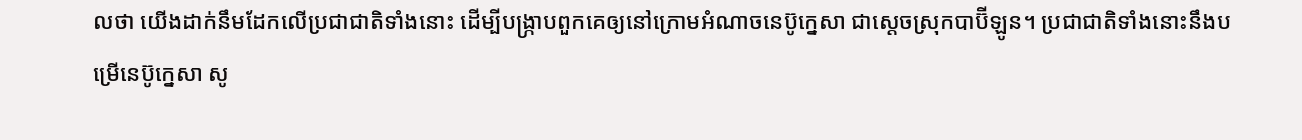លថា យើងដាក់នឹមដែកលើប្រជាជាតិទាំងនោះ ដើម្បីបង្ក្រាបពួកគេឲ្យនៅក្រោមអំណាចនេប៊ូក្នេសា ជាស្ដេចស្រុកបាប៊ីឡូន។ ប្រជាជាតិទាំងនោះនឹងបម្រើនេប៊ូក្នេសា សូ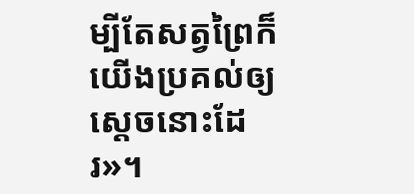ម្បីតែសត្វព្រៃក៏យើងប្រគល់ឲ្យស្ដេចនោះដែរ»។